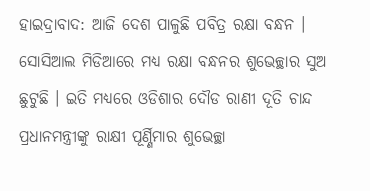ହାଇଦ୍ରାବାଦ: ଆଜି ଦେଶ ପାଳୁଛି ପବିତ୍ର ରକ୍ଷା ବନ୍ଧନ । ସୋସିଆଲ ମିଡିଆରେ ମଧ୍ୟ ରକ୍ଷା ବନ୍ଧନର ଶୁଭେଚ୍ଛାର ସୁଅ ଛୁଟୁଛି । ଇତି ମଧ୍ୟରେ ଓଡିଶାର ଦୌଡ ରାଣୀ ଦୂତି ଚାନ୍ଦ ପ୍ରଧାନମନ୍ତ୍ରୀଙ୍କୁ ରାକ୍ଷୀ ପୂର୍ଣ୍ଣିମାର ଶୁଭେଚ୍ଛା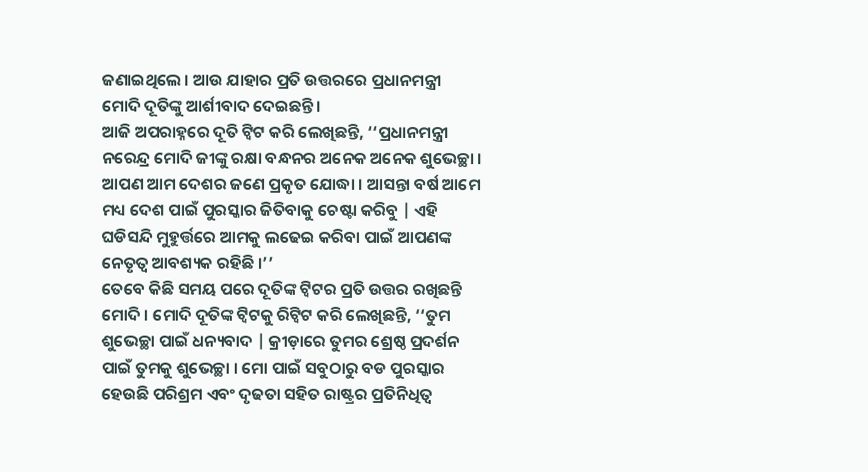ଜଣାଇଥିଲେ । ଆଉ ଯାହାର ପ୍ରତି ଉତ୍ତରରେ ପ୍ରଧାନମନ୍ତ୍ରୀ ମୋଦି ଦୂତିଙ୍କୁ ଆର୍ଶୀବାଦ ଦେଇଛନ୍ତି ।
ଆଜି ଅପରାହ୍ନରେ ଦୂତି ଟ୍ବିଟ କରି ଲେଖିଛନ୍ତି, ‘‘ପ୍ରଧାନମନ୍ତ୍ରୀ ନରେନ୍ଦ୍ର ମୋଦି ଜୀଙ୍କୁ ରକ୍ଷା ବନ୍ଧନର ଅନେକ ଅନେକ ଶୁଭେଚ୍ଛା । ଆପଣ ଆମ ଦେଶର ଜଣେ ପ୍ରକୃତ ଯୋଦ୍ଧା । ଆସନ୍ତା ବର୍ଷ ଆମେ ମଧ୍ୟ ଦେଶ ପାଇଁ ପୁରସ୍କାର ଜିତିବାକୁ ଚେଷ୍ଟା କରିବୁ | ଏହି ଘଡିସନ୍ଦି ମୁହୁର୍ତ୍ତରେ ଆମକୁ ଲଢେଇ କରିବା ପାଇଁ ଆପଣଙ୍କ ନେତୃତ୍ବ ଆବଶ୍ୟକ ରହିଛି ।’’
ତେବେ କିଛି ସମୟ ପରେ ଦୂତିଙ୍କ ଟ୍ବିଟର ପ୍ରତି ଉତ୍ତର ରଖିଛନ୍ତି ମୋଦି । ମୋଦି ଦୂତିଙ୍କ ଟ୍ବିଟକୁ ରିଟ୍ବିଟ କରି ଲେଖିଛନ୍ତି, ‘‘ତୁମ ଶୁଭେଚ୍ଛା ପାଇଁ ଧନ୍ୟବାଦ | କ୍ରୀଡ଼ାରେ ତୁମର ଶ୍ରେଷ୍ଠ ପ୍ରଦର୍ଶନ ପାଇଁ ତୁମକୁ ଶୁଭେଚ୍ଛା । ମୋ ପାଇଁ ସବୁଠାରୁ ବଡ ପୁରସ୍କାର ହେଉଛି ପରିଶ୍ରମ ଏବଂ ଦୃଢତା ସହିତ ରାଷ୍ଟ୍ରର ପ୍ରତିନିଧିତ୍ବ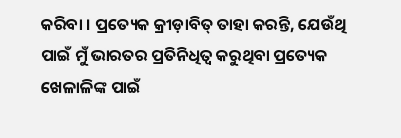କରିବା । ପ୍ରତ୍ୟେକ କ୍ରୀଡ଼ାବିତ୍ ତାହା କରନ୍ତି, ଯେଉଁଥି ପାଇଁ ମୁଁ ଭାରତର ପ୍ରତିନିଧିତ୍ୱ କରୁଥିବା ପ୍ରତ୍ୟେକ ଖେଳାଳିଙ୍କ ପାଇଁ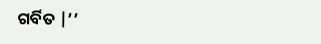ଗର୍ବିତ |’’